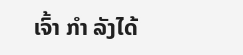ເຈົ້າ ກຳ ລັງໄດ້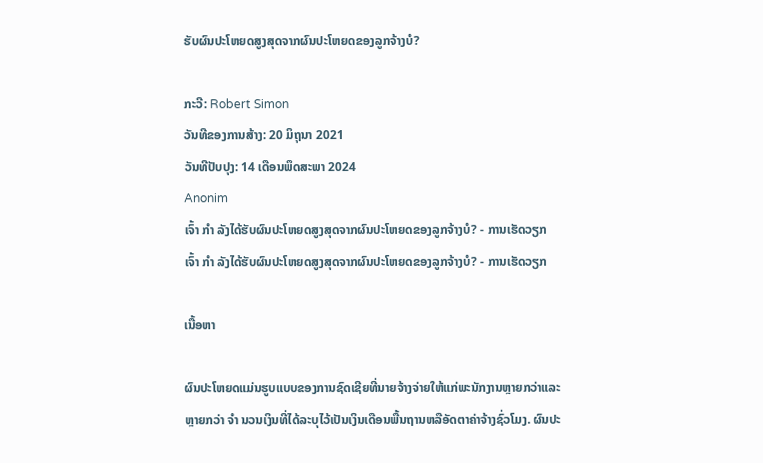ຮັບຜົນປະໂຫຍດສູງສຸດຈາກຜົນປະໂຫຍດຂອງລູກຈ້າງບໍ?

ກະວີ: Robert Simon
ວັນທີຂອງການສ້າງ: 20 ມິຖຸນາ 2021
ວັນທີປັບປຸງ: 14 ເດືອນພຶດສະພາ 2024
Anonim
ເຈົ້າ ກຳ ລັງໄດ້ຮັບຜົນປະໂຫຍດສູງສຸດຈາກຜົນປະໂຫຍດຂອງລູກຈ້າງບໍ? - ການເຮັດວຽກ
ເຈົ້າ ກຳ ລັງໄດ້ຮັບຜົນປະໂຫຍດສູງສຸດຈາກຜົນປະໂຫຍດຂອງລູກຈ້າງບໍ? - ການເຮັດວຽກ

ເນື້ອຫາ

ຜົນປະໂຫຍດແມ່ນຮູບແບບຂອງການຊົດເຊີຍທີ່ນາຍຈ້າງຈ່າຍໃຫ້ແກ່ພະນັກງານຫຼາຍກວ່າແລະຫຼາຍກວ່າ ຈຳ ນວນເງິນທີ່ໄດ້ລະບຸໄວ້ເປັນເງິນເດືອນພື້ນຖານຫລືອັດຕາຄ່າຈ້າງຊົ່ວໂມງ. ຜົນປະ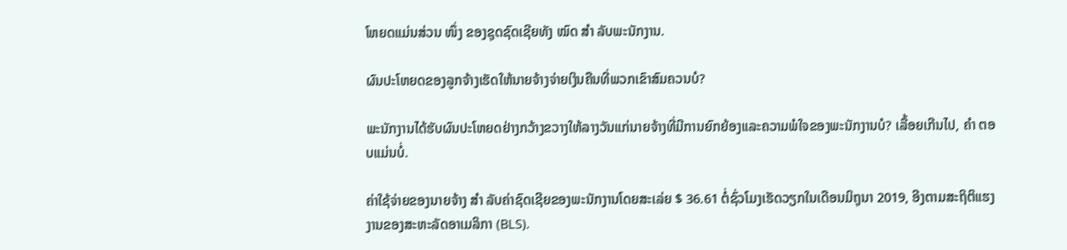ໂຫຍດແມ່ນສ່ວນ ໜຶ່ງ ຂອງຊຸດຊົດເຊີຍທັງ ໝົດ ສຳ ລັບພະນັກງານ.

ຜົນປະໂຫຍດຂອງລູກຈ້າງເຮັດໃຫ້ນາຍຈ້າງຈ່າຍເງິນຄືນທີ່ພວກເຂົາສົມຄວນບໍ?

ພະນັກງານໄດ້ຮັບຜົນປະໂຫຍດຢ່າງກວ້າງຂວາງໃຫ້ລາງວັນແກ່ນາຍຈ້າງທີ່ມີການຍົກຍ້ອງແລະຄວາມພໍໃຈຂອງພະນັກງານບໍ? ເລື້ອຍເກີນໄປ, ຄຳ ຕອບແມ່ນບໍ່.

ຄ່າໃຊ້ຈ່າຍຂອງນາຍຈ້າງ ສຳ ລັບຄ່າຊົດເຊີຍຂອງພະນັກງານໂດຍສະເລ່ຍ $ 36.61 ຕໍ່ຊົ່ວໂມງເຮັດວຽກໃນເດືອນມິຖຸນາ 2019, ອີງຕາມສະຖິຕິແຮງງານຂອງສະຫະລັດອາເມລິກາ (BLS).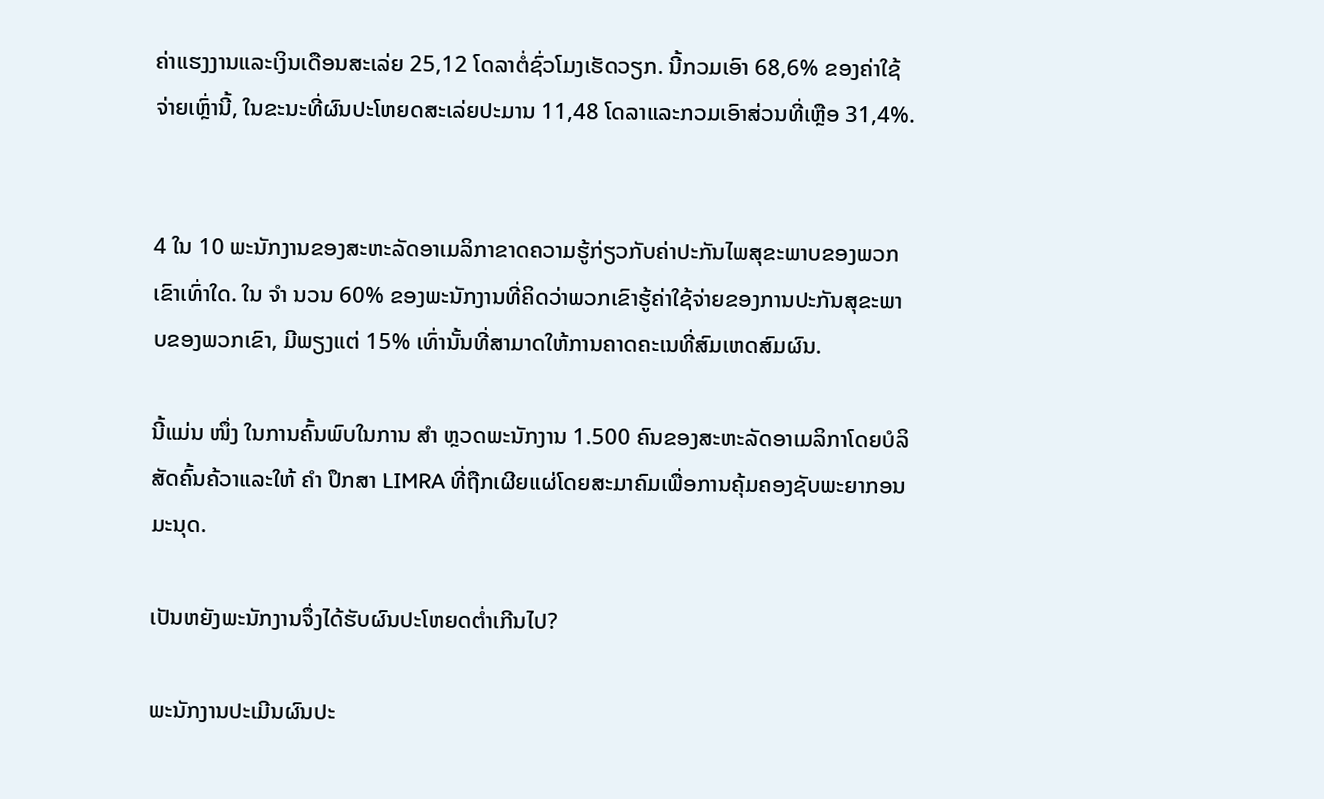ຄ່າແຮງງານແລະເງິນເດືອນສະເລ່ຍ 25,12 ໂດລາຕໍ່ຊົ່ວໂມງເຮັດວຽກ. ນີ້ກວມເອົາ 68,6% ຂອງຄ່າໃຊ້ຈ່າຍເຫຼົ່ານີ້, ໃນຂະນະທີ່ຜົນປະໂຫຍດສະເລ່ຍປະມານ 11,48 ໂດລາແລະກວມເອົາສ່ວນທີ່ເຫຼືອ 31,4%.


4 ໃນ 10 ພະນັກງານຂອງສະຫະລັດອາເມລິກາຂາດຄວາມຮູ້ກ່ຽວກັບຄ່າປະກັນໄພສຸຂະພາບຂອງພວກເຂົາເທົ່າໃດ. ໃນ ຈຳ ນວນ 60% ຂອງພະນັກງານທີ່ຄິດວ່າພວກເຂົາຮູ້ຄ່າໃຊ້ຈ່າຍຂອງການປະກັນສຸຂະພາບຂອງພວກເຂົາ, ມີພຽງແຕ່ 15% ເທົ່ານັ້ນທີ່ສາມາດໃຫ້ການຄາດຄະເນທີ່ສົມເຫດສົມຜົນ.

ນີ້ແມ່ນ ໜຶ່ງ ໃນການຄົ້ນພົບໃນການ ສຳ ຫຼວດພະນັກງານ 1.500 ຄົນຂອງສະຫະລັດອາເມລິກາໂດຍບໍລິສັດຄົ້ນຄ້ວາແລະໃຫ້ ຄຳ ປຶກສາ LIMRA ທີ່ຖືກເຜີຍແຜ່ໂດຍສະມາຄົມເພື່ອການຄຸ້ມຄອງຊັບພະຍາກອນມະນຸດ.

ເປັນຫຍັງພະນັກງານຈຶ່ງໄດ້ຮັບຜົນປະໂຫຍດຕໍ່າເກີນໄປ?

ພະນັກງານປະເມີນຜົນປະ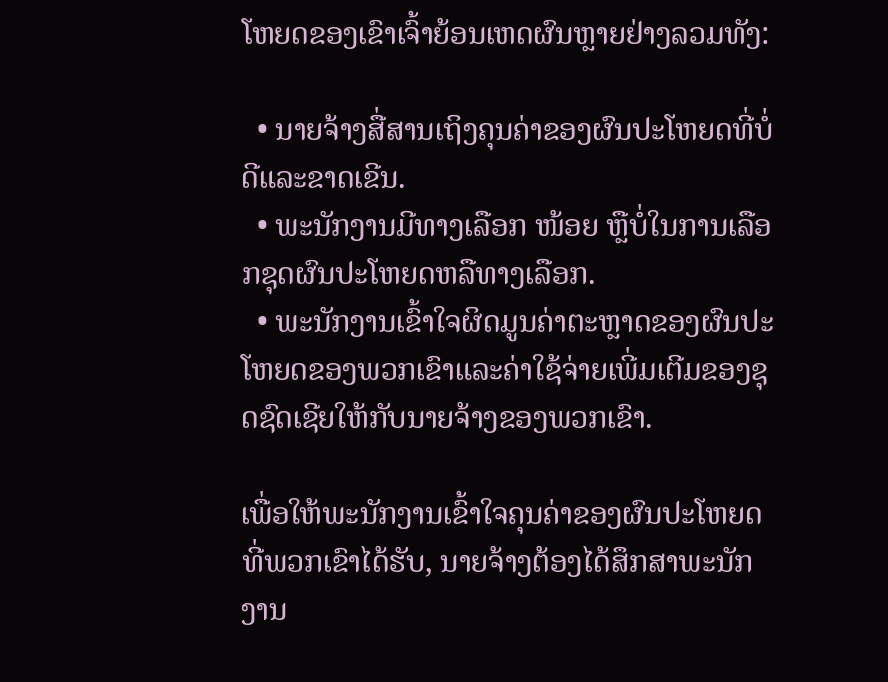ໂຫຍດຂອງເຂົາເຈົ້າຍ້ອນເຫດຜົນຫຼາຍຢ່າງລວມທັງ:

  • ນາຍຈ້າງສື່ສານເຖິງຄຸນຄ່າຂອງຜົນປະໂຫຍດທີ່ບໍ່ດີແລະຂາດເຂີນ.
  • ພະນັກງານມີທາງເລືອກ ໜ້ອຍ ຫຼືບໍ່ໃນການເລືອກຊຸດຜົນປະໂຫຍດຫລືທາງເລືອກ.
  • ພະນັກງານເຂົ້າໃຈຜິດມູນຄ່າຕະຫຼາດຂອງຜົນປະໂຫຍດຂອງພວກເຂົາແລະຄ່າໃຊ້ຈ່າຍເພີ່ມເຕີມຂອງຊຸດຊົດເຊີຍໃຫ້ກັບນາຍຈ້າງຂອງພວກເຂົາ.

ເພື່ອໃຫ້ພະນັກງານເຂົ້າໃຈຄຸນຄ່າຂອງຜົນປະໂຫຍດທີ່ພວກເຂົາໄດ້ຮັບ, ນາຍຈ້າງຕ້ອງໄດ້ສຶກສາພະນັກງານ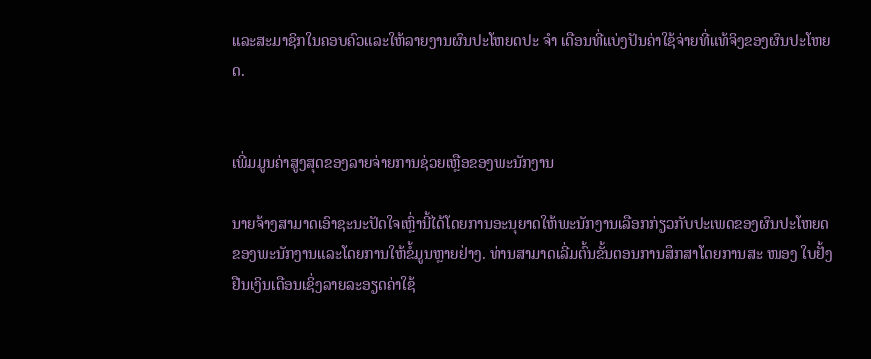ແລະສະມາຊິກໃນຄອບຄົວແລະໃຫ້ລາຍງານຜົນປະໂຫຍດປະ ຈຳ ເດືອນທີ່ແບ່ງປັນຄ່າໃຊ້ຈ່າຍທີ່ແທ້ຈິງຂອງຜົນປະໂຫຍດ.


ເພີ່ມມູນຄ່າສູງສຸດຂອງລາຍຈ່າຍການຊ່ວຍເຫຼືອຂອງພະນັກງານ

ນາຍຈ້າງສາມາດເອົາຊະນະປັດໃຈເຫຼົ່ານີ້ໄດ້ໂດຍການອະນຸຍາດໃຫ້ພະນັກງານເລືອກກ່ຽວກັບປະເພດຂອງຜົນປະໂຫຍດຂອງພະນັກງານແລະໂດຍການໃຫ້ຂໍ້ມູນຫຼາຍຢ່າງ. ທ່ານສາມາດເລີ່ມຕົ້ນຂັ້ນຕອນການສຶກສາໂດຍການສະ ໜອງ ໃບຢັ້ງຢືນເງິນເດືອນເຊິ່ງລາຍລະອຽດຄ່າໃຊ້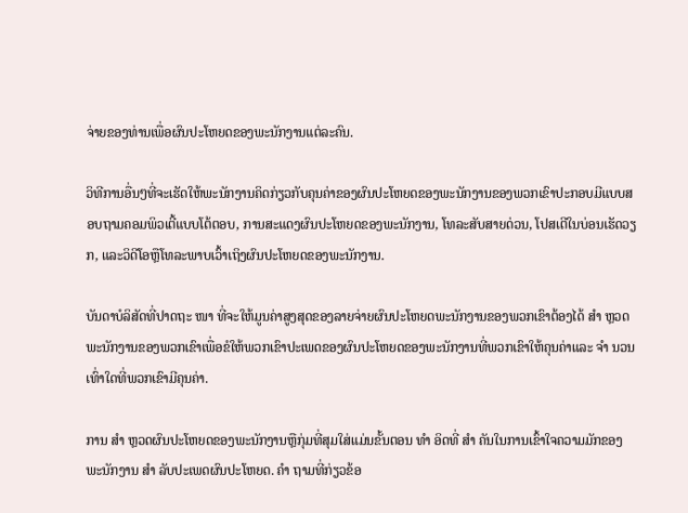ຈ່າຍຂອງທ່ານເພື່ອຜົນປະໂຫຍດຂອງພະນັກງານແຕ່ລະຄົນ.

ວິທີການອື່ນໆທີ່ຈະເຮັດໃຫ້ພະນັກງານຄິດກ່ຽວກັບຄຸນຄ່າຂອງຜົນປະໂຫຍດຂອງພະນັກງານຂອງພວກເຂົາປະກອບມີແບບສອບຖາມຄອມພິວເຕີ້ແບບໂຕ້ຕອບ, ການສະແດງຜົນປະໂຫຍດຂອງພະນັກງານ, ໂທລະສັບສາຍດ່ວນ, ໂປສເຕີໃນບ່ອນເຮັດວຽກ, ແລະວິດີໂອຫຼືໂທລະພາບເວົ້າເຖິງຜົນປະໂຫຍດຂອງພະນັກງານ.

ບັນດາບໍລິສັດທີ່ປາດຖະ ໜາ ທີ່ຈະໃຫ້ມູນຄ່າສູງສຸດຂອງລາຍຈ່າຍຜົນປະໂຫຍດພະນັກງານຂອງພວກເຂົາຕ້ອງໄດ້ ສຳ ຫຼວດພະນັກງານຂອງພວກເຂົາເພື່ອຂໍໃຫ້ພວກເຂົາປະເພດຂອງຜົນປະໂຫຍດຂອງພະນັກງານທີ່ພວກເຂົາໃຫ້ຄຸນຄ່າແລະ ຈຳ ນວນເທົ່າໃດທີ່ພວກເຂົາມີຄຸນຄ່າ.

ການ ສຳ ຫຼວດຜົນປະໂຫຍດຂອງພະນັກງານຫຼືກຸ່ມທີ່ສຸມໃສ່ແມ່ນຂັ້ນຕອນ ທຳ ອິດທີ່ ສຳ ຄັນໃນການເຂົ້າໃຈຄວາມມັກຂອງພະນັກງານ ສຳ ລັບປະເພດຜົນປະໂຫຍດ. ຄຳ ຖາມທີ່ກ່ຽວຂ້ອ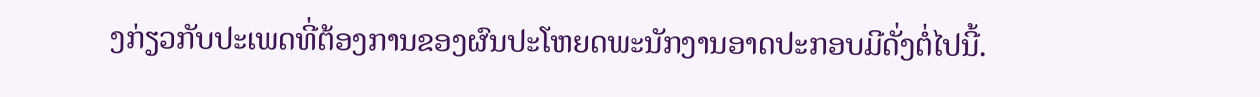ງກ່ຽວກັບປະເພດທີ່ຕ້ອງການຂອງຜົນປະໂຫຍດພະນັກງານອາດປະກອບມີດັ່ງຕໍ່ໄປນີ້.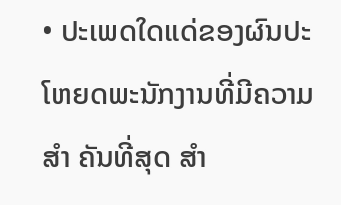• ປະເພດໃດແດ່ຂອງຜົນປະໂຫຍດພະນັກງານທີ່ມີຄວາມ ສຳ ຄັນທີ່ສຸດ ສຳ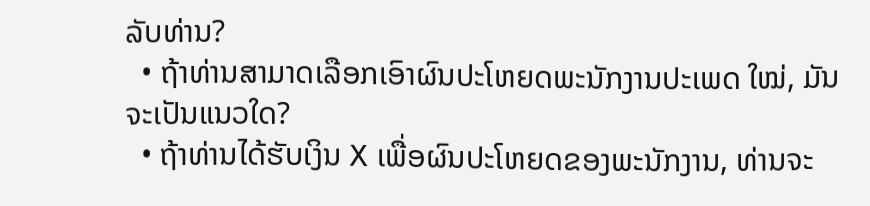ລັບທ່ານ?
  • ຖ້າທ່ານສາມາດເລືອກເອົາຜົນປະໂຫຍດພະນັກງານປະເພດ ໃໝ່, ມັນຈະເປັນແນວໃດ?
  • ຖ້າທ່ານໄດ້ຮັບເງິນ X ເພື່ອຜົນປະໂຫຍດຂອງພະນັກງານ, ທ່ານຈະ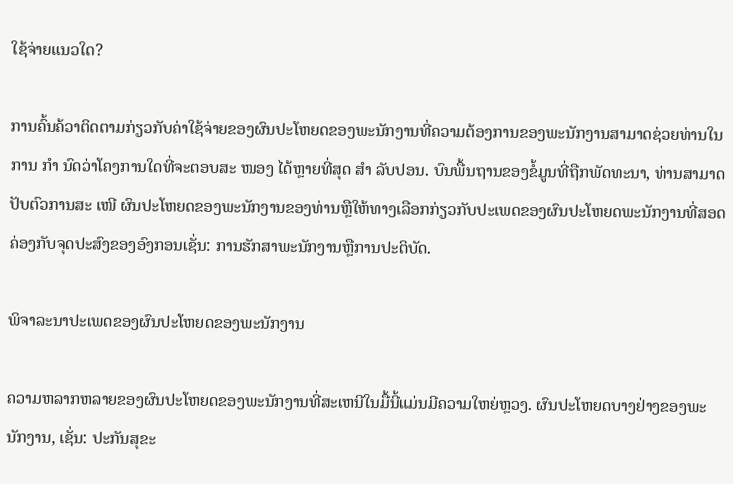ໃຊ້ຈ່າຍແນວໃດ?

ການຄົ້ນຄ້ວາຕິດຕາມກ່ຽວກັບຄ່າໃຊ້ຈ່າຍຂອງຜົນປະໂຫຍດຂອງພະນັກງານທີ່ຄວາມຕ້ອງການຂອງພະນັກງານສາມາດຊ່ວຍທ່ານໃນການ ກຳ ນົດວ່າໂຄງການໃດທີ່ຈະຕອບສະ ໜອງ ໄດ້ຫຼາຍທີ່ສຸດ ສຳ ລັບປອນ. ບົນພື້ນຖານຂອງຂໍ້ມູນທີ່ຖືກພັດທະນາ, ທ່ານສາມາດປັບຕົວການສະ ເໜີ ຜົນປະໂຫຍດຂອງພະນັກງານຂອງທ່ານຫຼືໃຫ້ທາງເລືອກກ່ຽວກັບປະເພດຂອງຜົນປະໂຫຍດພະນັກງານທີ່ສອດຄ່ອງກັບຈຸດປະສົງຂອງອົງກອນເຊັ່ນ: ການຮັກສາພະນັກງານຫຼືການປະຕິບັດ.

ພິຈາລະນາປະເພດຂອງຜົນປະໂຫຍດຂອງພະນັກງານ

ຄວາມຫລາກຫລາຍຂອງຜົນປະໂຫຍດຂອງພະນັກງານທີ່ສະເຫນີໃນມື້ນີ້ແມ່ນມີຄວາມໃຫຍ່ຫຼວງ. ຜົນປະໂຫຍດບາງຢ່າງຂອງພະນັກງານ, ເຊັ່ນ: ປະກັນສຸຂະ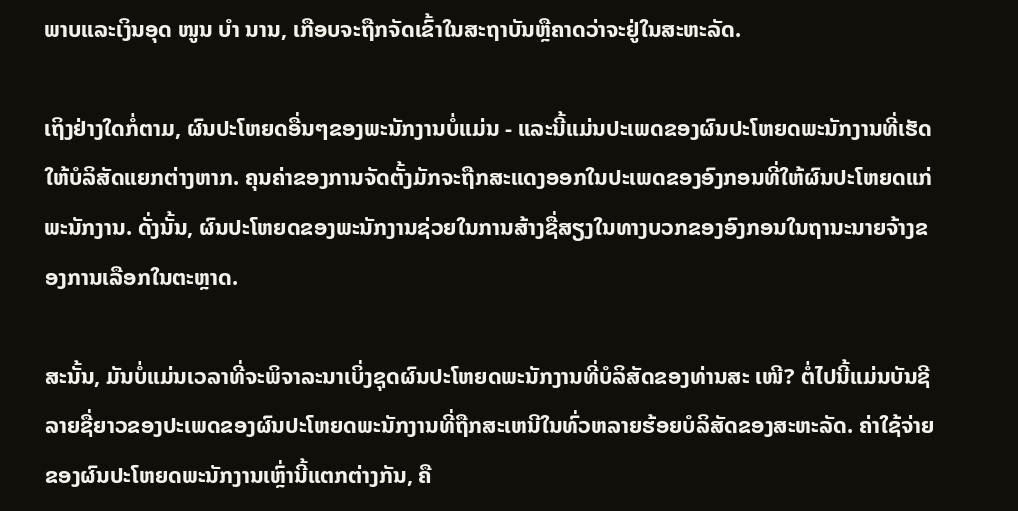ພາບແລະເງິນອຸດ ໜູນ ບຳ ນານ, ເກືອບຈະຖືກຈັດເຂົ້າໃນສະຖາບັນຫຼືຄາດວ່າຈະຢູ່ໃນສະຫະລັດ.

ເຖິງຢ່າງໃດກໍ່ຕາມ, ຜົນປະໂຫຍດອື່ນໆຂອງພະນັກງານບໍ່ແມ່ນ - ແລະນີ້ແມ່ນປະເພດຂອງຜົນປະໂຫຍດພະນັກງານທີ່ເຮັດໃຫ້ບໍລິສັດແຍກຕ່າງຫາກ. ຄຸນຄ່າຂອງການຈັດຕັ້ງມັກຈະຖືກສະແດງອອກໃນປະເພດຂອງອົງກອນທີ່ໃຫ້ຜົນປະໂຫຍດແກ່ພະນັກງານ. ດັ່ງນັ້ນ, ຜົນປະໂຫຍດຂອງພະນັກງານຊ່ວຍໃນການສ້າງຊື່ສຽງໃນທາງບວກຂອງອົງກອນໃນຖານະນາຍຈ້າງຂອງການເລືອກໃນຕະຫຼາດ.

ສະນັ້ນ, ມັນບໍ່ແມ່ນເວລາທີ່ຈະພິຈາລະນາເບິ່ງຊຸດຜົນປະໂຫຍດພະນັກງານທີ່ບໍລິສັດຂອງທ່ານສະ ເໜີ? ຕໍ່ໄປນີ້ແມ່ນບັນຊີລາຍຊື່ຍາວຂອງປະເພດຂອງຜົນປະໂຫຍດພະນັກງານທີ່ຖືກສະເຫນີໃນທົ່ວຫລາຍຮ້ອຍບໍລິສັດຂອງສະຫະລັດ. ຄ່າໃຊ້ຈ່າຍຂອງຜົນປະໂຫຍດພະນັກງານເຫຼົ່ານີ້ແຕກຕ່າງກັນ, ຄື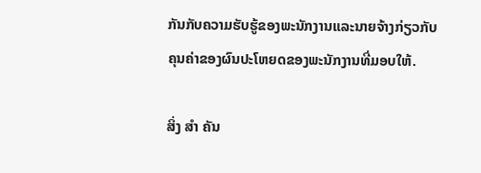ກັນກັບຄວາມຮັບຮູ້ຂອງພະນັກງານແລະນາຍຈ້າງກ່ຽວກັບຄຸນຄ່າຂອງຜົນປະໂຫຍດຂອງພະນັກງານທີ່ມອບໃຫ້.

ສິ່ງ ສຳ ຄັນ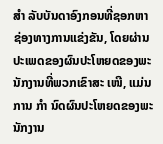ສຳ ລັບບັນດາອົງກອນທີ່ຊອກຫາຊ່ອງທາງການແຂ່ງຂັນ, ໂດຍຜ່ານປະເພດຂອງຜົນປະໂຫຍດຂອງພະນັກງານທີ່ພວກເຂົາສະ ເໜີ, ແມ່ນການ ກຳ ນົດຜົນປະໂຫຍດຂອງພະນັກງານ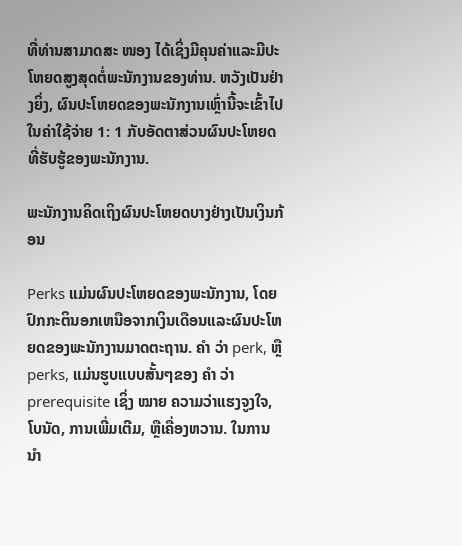ທີ່ທ່ານສາມາດສະ ໜອງ ໄດ້ເຊິ່ງມີຄຸນຄ່າແລະມີປະໂຫຍດສູງສຸດຕໍ່ພະນັກງານຂອງທ່ານ. ຫວັງເປັນຢ່າງຍິ່ງ, ຜົນປະໂຫຍດຂອງພະນັກງານເຫຼົ່ານີ້ຈະເຂົ້າໄປໃນຄ່າໃຊ້ຈ່າຍ 1: 1 ກັບອັດຕາສ່ວນຜົນປະໂຫຍດທີ່ຮັບຮູ້ຂອງພະນັກງານ.

ພະນັກງານຄິດເຖິງຜົນປະໂຫຍດບາງຢ່າງເປັນເງິນກ້ອນ

Perks ແມ່ນຜົນປະໂຫຍດຂອງພະນັກງານ, ໂດຍປົກກະຕິນອກເຫນືອຈາກເງິນເດືອນແລະຜົນປະໂຫຍດຂອງພະນັກງານມາດຕະຖານ. ຄຳ ວ່າ perk, ຫຼື perks, ແມ່ນຮູບແບບສັ້ນໆຂອງ ຄຳ ວ່າ prerequisite ເຊິ່ງ ໝາຍ ຄວາມວ່າແຮງຈູງໃຈ, ໂບນັດ, ການເພີ່ມເຕີມ, ຫຼືເຄື່ອງຫວານ. ໃນການ ນຳ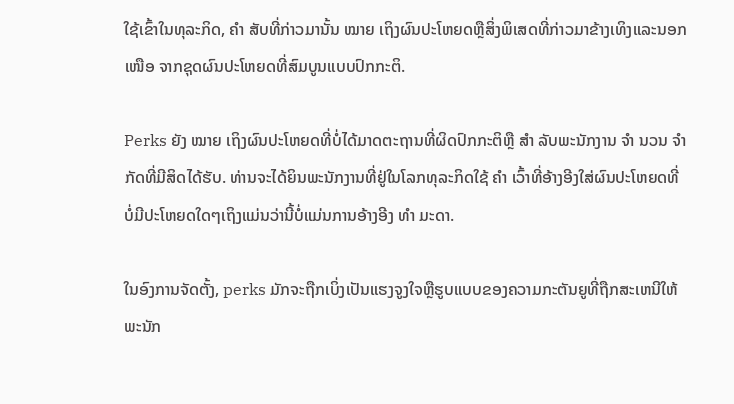ໃຊ້ເຂົ້າໃນທຸລະກິດ, ຄຳ ສັບທີ່ກ່າວມານັ້ນ ໝາຍ ເຖິງຜົນປະໂຫຍດຫຼືສິ່ງພິເສດທີ່ກ່າວມາຂ້າງເທິງແລະນອກ ເໜືອ ຈາກຊຸດຜົນປະໂຫຍດທີ່ສົມບູນແບບປົກກະຕິ.

Perks ຍັງ ໝາຍ ເຖິງຜົນປະໂຫຍດທີ່ບໍ່ໄດ້ມາດຕະຖານທີ່ຜິດປົກກະຕິຫຼື ສຳ ລັບພະນັກງານ ຈຳ ນວນ ຈຳ ກັດທີ່ມີສິດໄດ້ຮັບ. ທ່ານຈະໄດ້ຍິນພະນັກງານທີ່ຢູ່ໃນໂລກທຸລະກິດໃຊ້ ຄຳ ເວົ້າທີ່ອ້າງອີງໃສ່ຜົນປະໂຫຍດທີ່ບໍ່ມີປະໂຫຍດໃດໆເຖິງແມ່ນວ່ານີ້ບໍ່ແມ່ນການອ້າງອີງ ທຳ ມະດາ.

ໃນອົງການຈັດຕັ້ງ, perks ມັກຈະຖືກເບິ່ງເປັນແຮງຈູງໃຈຫຼືຮູບແບບຂອງຄວາມກະຕັນຍູທີ່ຖືກສະເຫນີໃຫ້ພະນັກ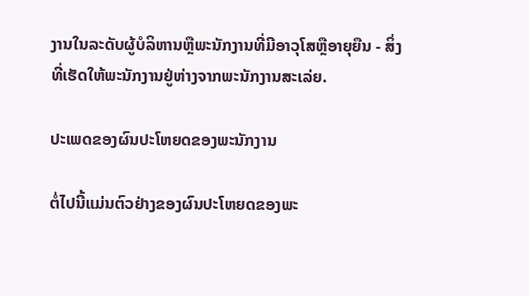ງານໃນລະດັບຜູ້ບໍລິຫານຫຼືພະນັກງານທີ່ມີອາວຸໂສຫຼືອາຍຸຍືນ - ສິ່ງທີ່ເຮັດໃຫ້ພະນັກງານຢູ່ຫ່າງຈາກພະນັກງານສະເລ່ຍ.

ປະເພດຂອງຜົນປະໂຫຍດຂອງພະນັກງານ

ຕໍ່ໄປນີ້ແມ່ນຕົວຢ່າງຂອງຜົນປະໂຫຍດຂອງພະ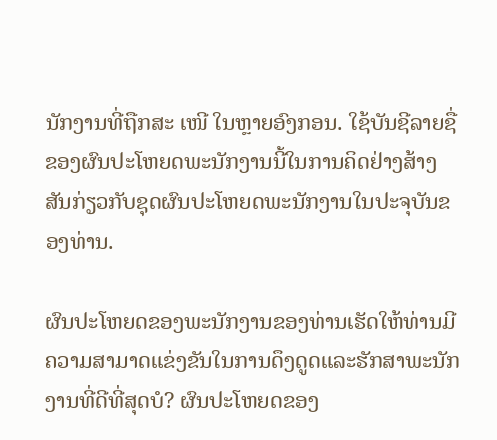ນັກງານທີ່ຖືກສະ ເໜີ ໃນຫຼາຍອົງກອນ. ໃຊ້ບັນຊີລາຍຊື່ຂອງຜົນປະໂຫຍດພະນັກງານນີ້ໃນການຄິດຢ່າງສ້າງສັນກ່ຽວກັບຊຸດຜົນປະໂຫຍດພະນັກງານໃນປະຈຸບັນຂອງທ່ານ.

ຜົນປະໂຫຍດຂອງພະນັກງານຂອງທ່ານເຮັດໃຫ້ທ່ານມີຄວາມສາມາດແຂ່ງຂັນໃນການດຶງດູດແລະຮັກສາພະນັກງານທີ່ດີທີ່ສຸດບໍ? ຜົນປະໂຫຍດຂອງ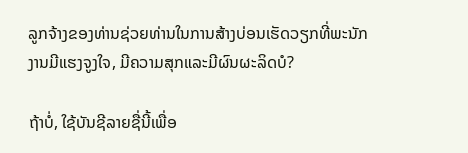ລູກຈ້າງຂອງທ່ານຊ່ວຍທ່ານໃນການສ້າງບ່ອນເຮັດວຽກທີ່ພະນັກງານມີແຮງຈູງໃຈ, ມີຄວາມສຸກແລະມີຜົນຜະລິດບໍ?

ຖ້າບໍ່, ໃຊ້ບັນຊີລາຍຊື່ນີ້ເພື່ອ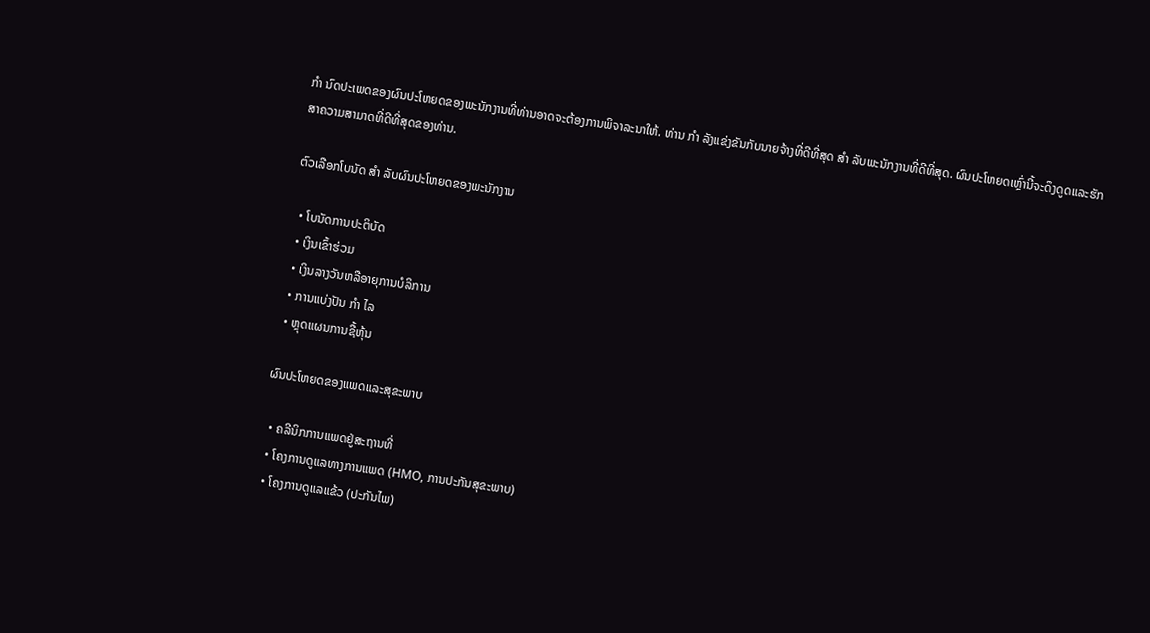ກຳ ນົດປະເພດຂອງຜົນປະໂຫຍດຂອງພະນັກງານທີ່ທ່ານອາດຈະຕ້ອງການພິຈາລະນາໃຫ້. ທ່ານ ກຳ ລັງແຂ່ງຂັນກັບນາຍຈ້າງທີ່ດີທີ່ສຸດ ສຳ ລັບພະນັກງານທີ່ດີທີ່ສຸດ. ຜົນປະໂຫຍດເຫຼົ່ານີ້ຈະດຶງດູດແລະຮັກສາຄວາມສາມາດທີ່ດີທີ່ສຸດຂອງທ່ານ.

ຕົວເລືອກໂບນັດ ສຳ ລັບຜົນປະໂຫຍດຂອງພະນັກງານ

  • ໂບນັດການປະຕິບັດ
  • ເງິນເຂົ້າຮ່ວມ
  • ເງິນລາງວັນຫລືອາຍຸການບໍລິການ
  • ການແບ່ງປັນ ກຳ ໄລ
  • ຫຼຸດແຜນການຊື້ຫຸ້ນ

ຜົນປະໂຫຍດຂອງແພດແລະສຸຂະພາບ

  • ຄລີນິກການແພດຢູ່ສະຖານທີ່
  • ໂຄງການດູແລທາງການແພດ (HMO, ການປະກັນສຸຂະພາບ)
  • ໂຄງການດູແລແຂ້ວ (ປະກັນໄພ)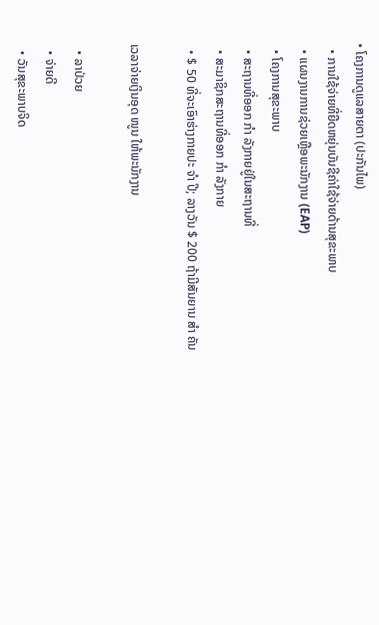• ໂຄງການດູແລສາຍຕາ (ປະກັນໄພ)
  • ການໃຊ້ຈ່າຍທີ່ຍືດຫຍຸ່ນບັນຊີຄ່າໃຊ້ຈ່າຍດ້ານສຸຂະພາບ
  • ແຜນງານການຊ່ວຍເຫຼືອພະນັກງານ (EAP)
  • ໂຄງການສຸຂະພາບ
  • ສະຖານທີ່ອອກ ກຳ ລັງກາຍຢູ່ໃນສະຖານທີ່
  • ສະມາຊິກສະຖານທີ່ອອກ ກຳ ລັງກາຍ
  • $ 50 ທີ່ຈະເອົາຮ່າງກາຍປະ ຈຳ ປີ; ລາງວັນ $ 200 ຖ້າມີສັນຍານ ສຳ ຄັນ

ເວລາຈ່າຍເງິນອຸດ ໜູນ ໃຫ້ພະນັກງານ

  • ລາປ່ວຍ
  • ຈ່າຍດີ
  • ວັນສຸຂະພາບຈິດ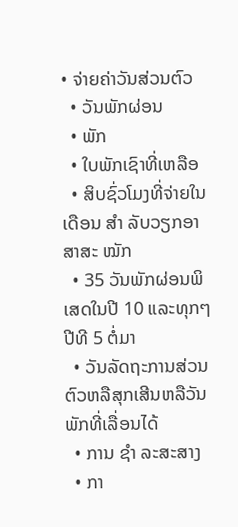• ຈ່າຍຄ່າວັນສ່ວນຕົວ
  • ວັນພັກຜ່ອນ
  • ພັກ
  • ໃບພັກເຊົາທີ່ເຫລືອ
  • ສິບຊົ່ວໂມງທີ່ຈ່າຍໃນເດືອນ ສຳ ລັບວຽກອາສາສະ ໝັກ
  • 35 ວັນພັກຜ່ອນພິເສດໃນປີ 10 ແລະທຸກໆປີທີ 5 ຕໍ່ມາ
  • ວັນລັດຖະການສ່ວນຕົວຫລືສຸກເສີນຫລືວັນພັກທີ່ເລື່ອນໄດ້
  • ການ ຊຳ ລະສະສາງ
  • ກາ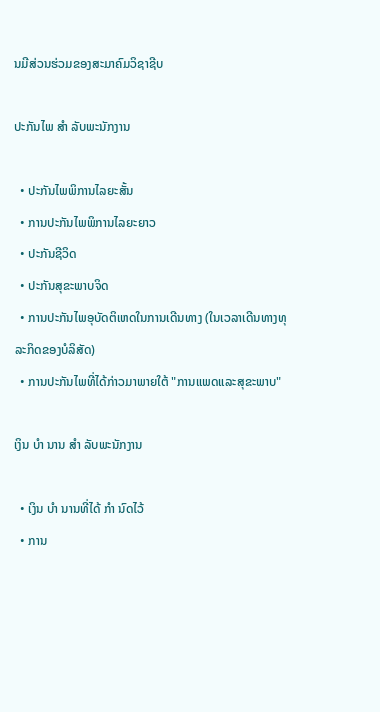ນມີສ່ວນຮ່ວມຂອງສະມາຄົມວິຊາຊີບ

ປະກັນໄພ ສຳ ລັບພະນັກງານ

  • ປະກັນໄພພິການໄລຍະສັ້ນ
  • ການປະກັນໄພພິການໄລຍະຍາວ
  • ປະກັນຊີວິດ
  • ປະກັນສຸຂະພາບຈິດ
  • ການປະກັນໄພອຸບັດຕິເຫດໃນການເດີນທາງ (ໃນເວລາເດີນທາງທຸລະກິດຂອງບໍລິສັດ)
  • ການປະກັນໄພທີ່ໄດ້ກ່າວມາພາຍໃຕ້ "ການແພດແລະສຸຂະພາບ"

ເງິນ ບຳ ນານ ສຳ ລັບພະນັກງານ

  • ເງິນ ບຳ ນານທີ່ໄດ້ ກຳ ນົດໄວ້
  • ການ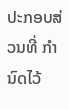ປະກອບສ່ວນທີ່ ກຳ ນົດໄວ້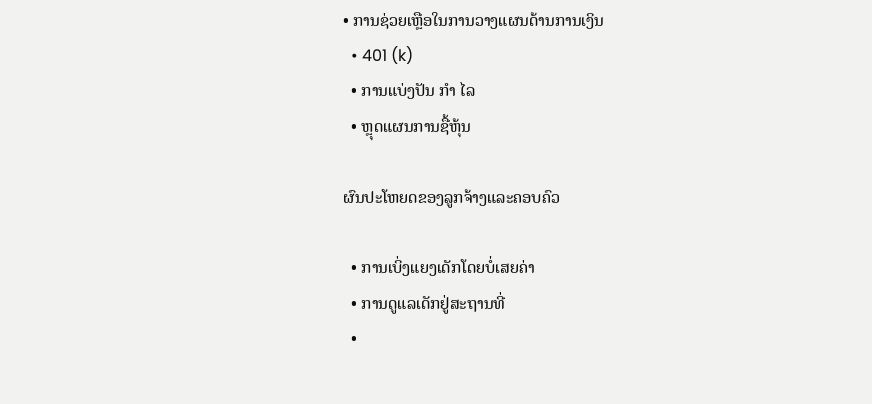• ການຊ່ວຍເຫຼືອໃນການວາງແຜນດ້ານການເງິນ
  • 401 (k)
  • ການແບ່ງປັນ ກຳ ໄລ
  • ຫຼຸດແຜນການຊື້ຫຸ້ນ

ຜົນປະໂຫຍດຂອງລູກຈ້າງແລະຄອບຄົວ

  • ການເບິ່ງແຍງເດັກໂດຍບໍ່ເສຍຄ່າ
  • ການດູແລເດັກຢູ່ສະຖານທີ່
  •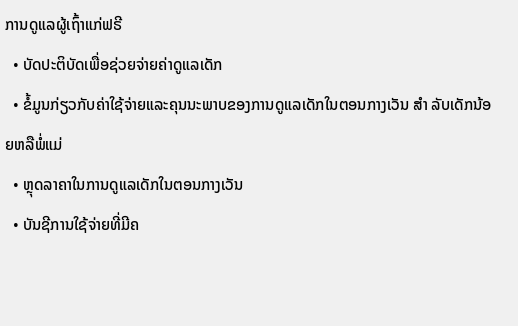ການດູແລຜູ້ເຖົ້າແກ່ຟຣີ
  • ບັດປະຕິບັດເພື່ອຊ່ວຍຈ່າຍຄ່າດູແລເດັກ
  • ຂໍ້ມູນກ່ຽວກັບຄ່າໃຊ້ຈ່າຍແລະຄຸນນະພາບຂອງການດູແລເດັກໃນຕອນກາງເວັນ ສຳ ລັບເດັກນ້ອຍຫລືພໍ່ແມ່
  • ຫຼຸດລາຄາໃນການດູແລເດັກໃນຕອນກາງເວັນ
  • ບັນຊີການໃຊ້ຈ່າຍທີ່ມີຄ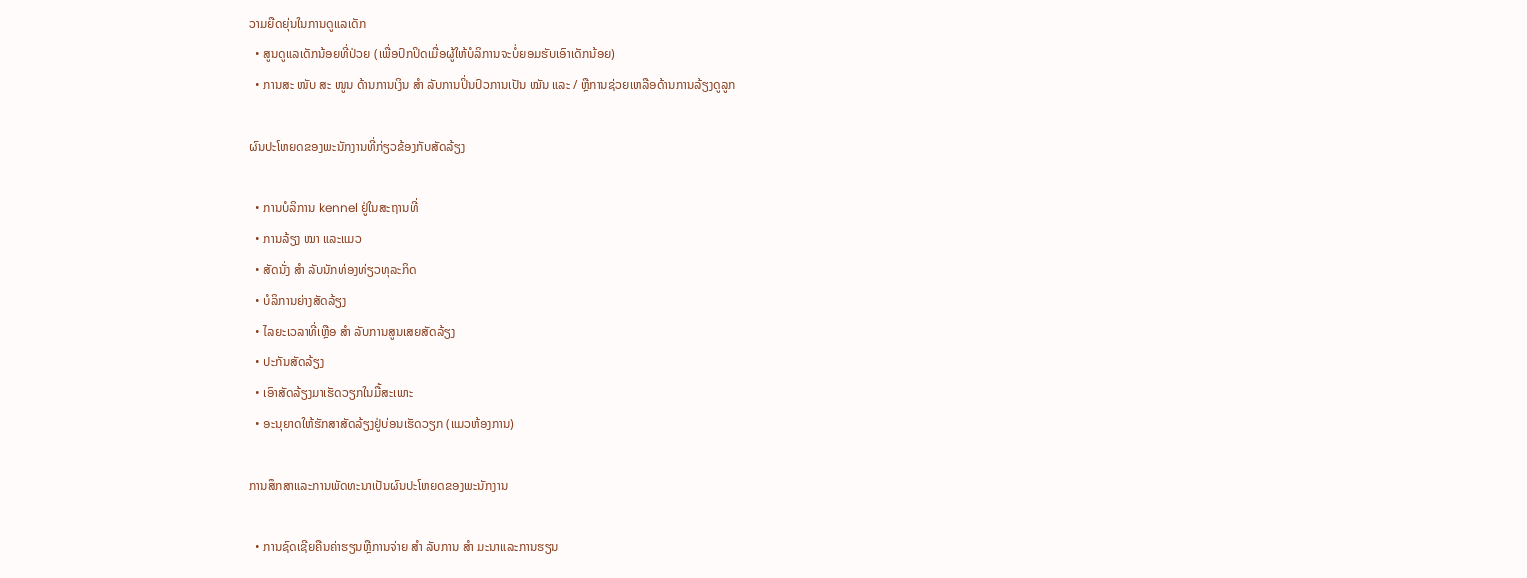ວາມຍືດຍຸ່ນໃນການດູແລເດັກ
  • ສູນດູແລເດັກນ້ອຍທີ່ປ່ວຍ (ເພື່ອປົກປິດເມື່ອຜູ້ໃຫ້ບໍລິການຈະບໍ່ຍອມຮັບເອົາເດັກນ້ອຍ)
  • ການສະ ໜັບ ສະ ໜູນ ດ້ານການເງິນ ສຳ ລັບການປິ່ນປົວການເປັນ ໝັນ ແລະ / ຫຼືການຊ່ວຍເຫລືອດ້ານການລ້ຽງດູລູກ

ຜົນປະໂຫຍດຂອງພະນັກງານທີ່ກ່ຽວຂ້ອງກັບສັດລ້ຽງ

  • ການບໍລິການ kennel ຢູ່ໃນສະຖານທີ່
  • ການລ້ຽງ ໝາ ແລະແມວ
  • ສັດນັ່ງ ສຳ ລັບນັກທ່ອງທ່ຽວທຸລະກິດ
  • ບໍລິການຍ່າງສັດລ້ຽງ
  • ໄລຍະເວລາທີ່ເຫຼືອ ສຳ ລັບການສູນເສຍສັດລ້ຽງ
  • ປະກັນສັດລ້ຽງ
  • ເອົາສັດລ້ຽງມາເຮັດວຽກໃນມື້ສະເພາະ
  • ອະນຸຍາດໃຫ້ຮັກສາສັດລ້ຽງຢູ່ບ່ອນເຮັດວຽກ (ແມວຫ້ອງການ)

ການສຶກສາແລະການພັດທະນາເປັນຜົນປະໂຫຍດຂອງພະນັກງານ

  • ການຊົດເຊີຍຄືນຄ່າຮຽນຫຼືການຈ່າຍ ສຳ ລັບການ ສຳ ມະນາແລະການຮຽນ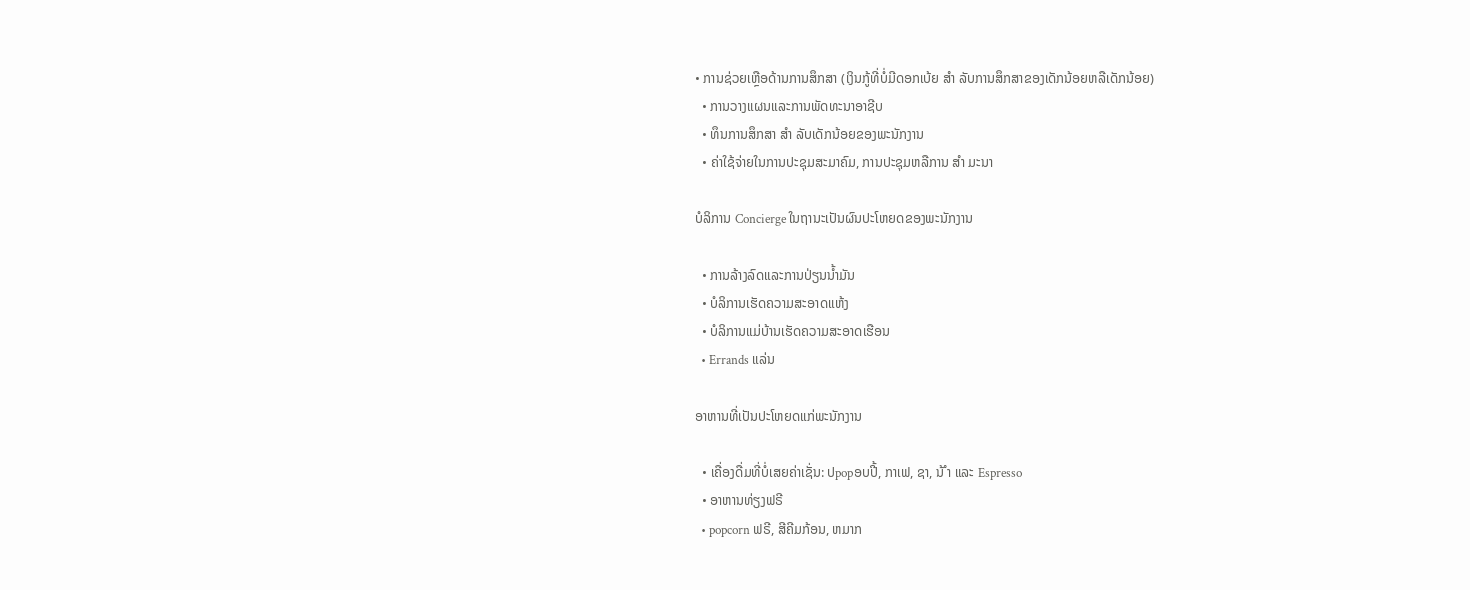• ການຊ່ວຍເຫຼືອດ້ານການສຶກສາ (ເງິນກູ້ທີ່ບໍ່ມີດອກເບ້ຍ ສຳ ລັບການສຶກສາຂອງເດັກນ້ອຍຫລືເດັກນ້ອຍ)
  • ການວາງແຜນແລະການພັດທະນາອາຊີບ
  • ທຶນການສຶກສາ ສຳ ລັບເດັກນ້ອຍຂອງພະນັກງານ
  • ຄ່າໃຊ້ຈ່າຍໃນການປະຊຸມສະມາຄົມ, ການປະຊຸມຫລືການ ສຳ ມະນາ

ບໍລິການ Concierge ໃນຖານະເປັນຜົນປະໂຫຍດຂອງພະນັກງານ

  • ການລ້າງລົດແລະການປ່ຽນນໍ້າມັນ
  • ບໍລິການເຮັດຄວາມສະອາດແຫ້ງ
  • ບໍລິການແມ່ບ້ານເຮັດຄວາມສະອາດເຮືອນ
  • Errands ແລ່ນ

ອາຫານທີ່ເປັນປະໂຫຍດແກ່ພະນັກງານ

  • ເຄື່ອງດື່ມທີ່ບໍ່ເສຍຄ່າເຊັ່ນ: ປpopອບປີ້, ກາເຟ, ຊາ, ນ້ ຳ ແລະ Espresso
  • ອາຫານທ່ຽງຟຣີ
  • popcorn ຟຣີ, ສີຄີມກ້ອນ, ຫມາກ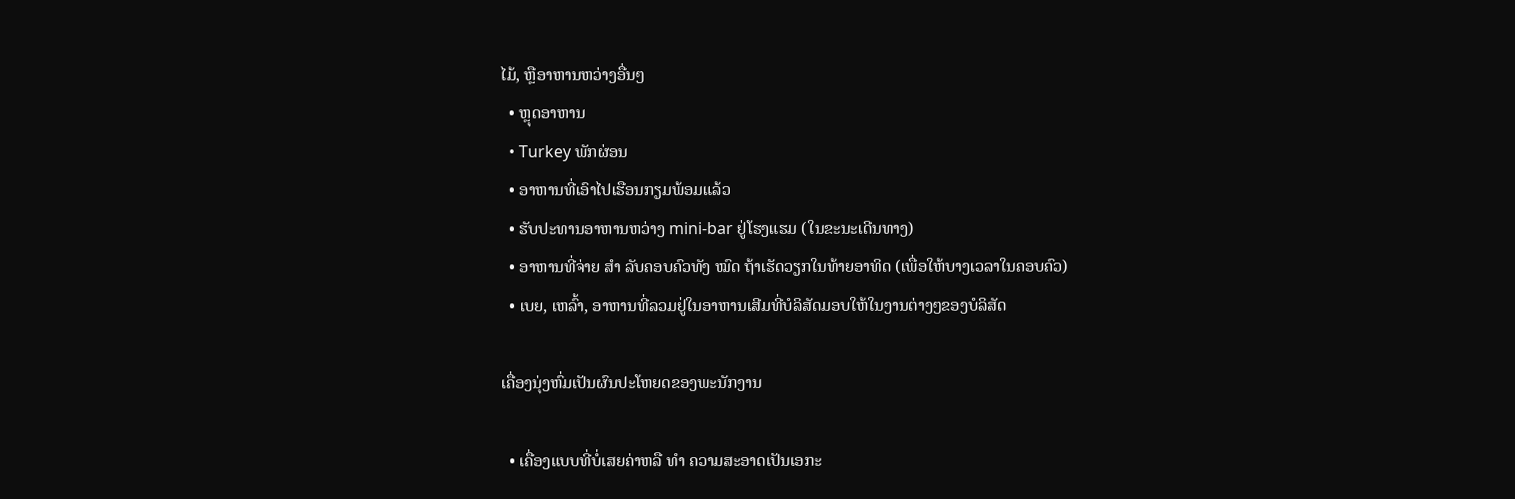ໄມ້, ຫຼືອາຫານຫວ່າງອື່ນໆ
  • ຫຼຸດອາຫານ
  • Turkey ພັກຜ່ອນ
  • ອາຫານທີ່ເອົາໄປເຮືອນກຽມພ້ອມແລ້ວ
  • ຮັບປະທານອາຫານຫວ່າງ mini-bar ຢູ່ໂຮງແຮມ (ໃນຂະນະເດີນທາງ)
  • ອາຫານທີ່ຈ່າຍ ສຳ ລັບຄອບຄົວທັງ ໝົດ ຖ້າເຮັດວຽກໃນທ້າຍອາທິດ (ເພື່ອໃຫ້ບາງເວລາໃນຄອບຄົວ)
  • ເບຍ, ເຫລົ້າ, ອາຫານທີ່ລວມຢູ່ໃນອາຫານເສີມທີ່ບໍລິສັດມອບໃຫ້ໃນງານຕ່າງໆຂອງບໍລິສັດ

ເຄື່ອງນຸ່ງຫົ່ມເປັນຜົນປະໂຫຍດຂອງພະນັກງານ

  • ເຄື່ອງແບບທີ່ບໍ່ເສຍຄ່າຫລື ທຳ ຄວາມສະອາດເປັນເອກະ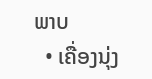ພາບ
  • ເຄື່ອງນຸ່ງ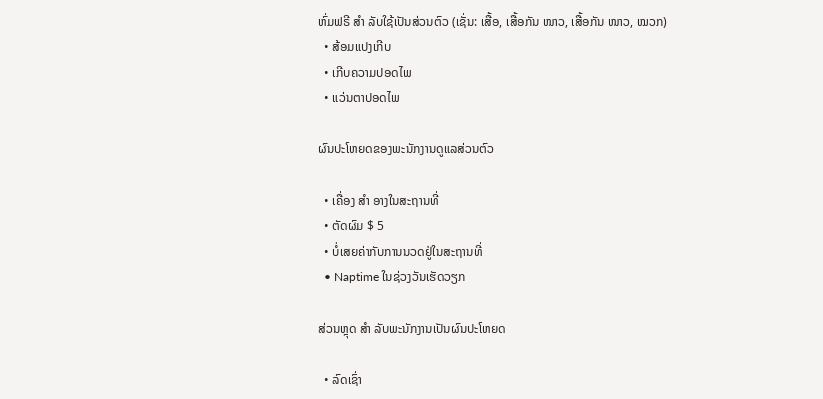ຫົ່ມຟຣີ ສຳ ລັບໃຊ້ເປັນສ່ວນຕົວ (ເຊັ່ນ: ເສື້ອ, ເສື້ອກັນ ໜາວ, ເສື້ອກັນ ໜາວ, ໝວກ)
  • ສ້ອມແປງເກີບ
  • ເກີບຄວາມປອດໄພ
  • ແວ່ນຕາປອດໄພ

ຜົນປະໂຫຍດຂອງພະນັກງານດູແລສ່ວນຕົວ

  • ເຄື່ອງ ສຳ ອາງໃນສະຖານທີ່
  • ຕັດຜົມ $ 5
  • ບໍ່ເສຍຄ່າກັບການນວດຢູ່ໃນສະຖານທີ່
  • Naptime ໃນຊ່ວງວັນເຮັດວຽກ

ສ່ວນຫຼຸດ ສຳ ລັບພະນັກງານເປັນຜົນປະໂຫຍດ

  • ລົດເຊົ່າ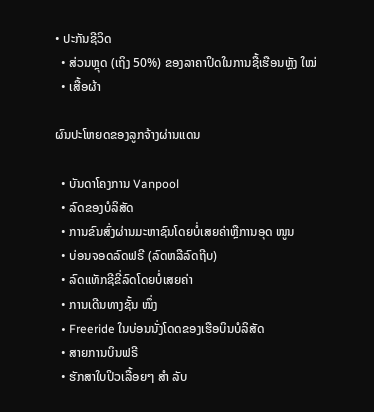• ປະກັນຊີວິດ
  • ສ່ວນຫຼຸດ (ເຖິງ 50%) ຂອງລາຄາປິດໃນການຊື້ເຮືອນຫຼັງ ໃໝ່
  • ເສື້ອຜ້າ

ຜົນປະໂຫຍດຂອງລູກຈ້າງຜ່ານແດນ

  • ບັນດາໂຄງການ Vanpool
  • ລົດຂອງບໍລິສັດ
  • ການຂົນສົ່ງຜ່ານມະຫາຊົນໂດຍບໍ່ເສຍຄ່າຫຼືການອຸດ ໜູນ
  • ບ່ອນຈອດລົດຟຣີ (ລົດຫລືລົດຖີບ)
  • ລົດແທັກຊີຂີ່ລົດໂດຍບໍ່ເສຍຄ່າ
  • ການເດີນທາງຊັ້ນ ໜຶ່ງ
  • Freeride ໃນບ່ອນນັ່ງໂດດຂອງເຮືອບິນບໍລິສັດ
  • ສາຍການບິນຟຣີ
  • ຮັກສາໃບປິວເລື້ອຍໆ ສຳ ລັບ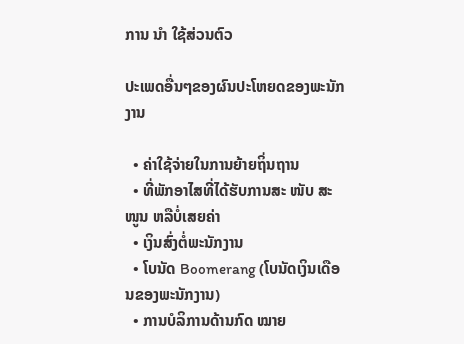ການ ນຳ ໃຊ້ສ່ວນຕົວ

ປະເພດອື່ນໆຂອງຜົນປະໂຫຍດຂອງພະນັກງານ

  • ຄ່າໃຊ້ຈ່າຍໃນການຍ້າຍຖິ່ນຖານ
  • ທີ່ພັກອາໄສທີ່ໄດ້ຮັບການສະ ໜັບ ສະ ໜູນ ຫລືບໍ່ເສຍຄ່າ
  • ເງິນສົ່ງຕໍ່ພະນັກງານ
  • ໂບນັດ Boomerang (ໂບນັດເງິນເດືອນຂອງພະນັກງານ)
  • ການບໍລິການດ້ານກົດ ໝາຍ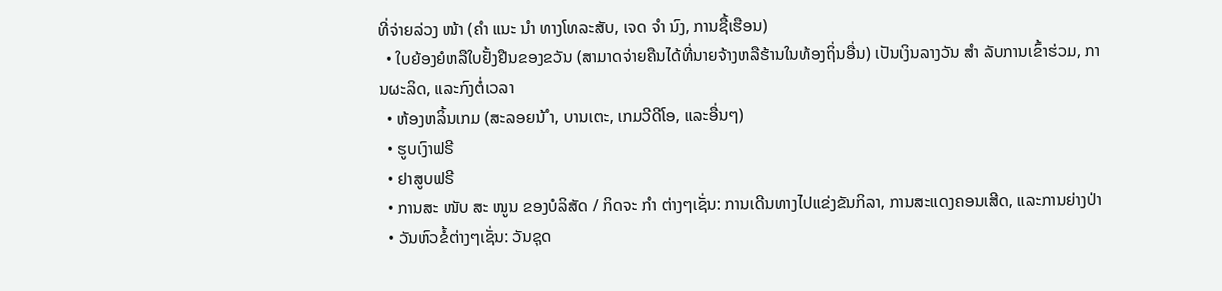ທີ່ຈ່າຍລ່ວງ ໜ້າ (ຄຳ ແນະ ນຳ ທາງໂທລະສັບ, ເຈດ ຈຳ ນົງ, ການຊື້ເຮືອນ)
  • ໃບຍ້ອງຍໍຫລືໃບຢັ້ງຢືນຂອງຂວັນ (ສາມາດຈ່າຍຄືນໄດ້ທີ່ນາຍຈ້າງຫລືຮ້ານໃນທ້ອງຖິ່ນອື່ນ) ເປັນເງິນລາງວັນ ສຳ ລັບການເຂົ້າຮ່ວມ, ການຜະລິດ, ແລະກົງຕໍ່ເວລາ
  • ຫ້ອງຫລິ້ນເກມ (ສະລອຍນ້ ຳ, ບານເຕະ, ເກມວີດີໂອ, ແລະອື່ນໆ)
  • ຮູບເງົາຟຣີ
  • ຢາສູບຟຣີ
  • ການສະ ໜັບ ສະ ໜູນ ຂອງບໍລິສັດ / ກິດຈະ ກຳ ຕ່າງໆເຊັ່ນ: ການເດີນທາງໄປແຂ່ງຂັນກິລາ, ການສະແດງຄອນເສີດ, ແລະການຍ່າງປ່າ
  • ວັນຫົວຂໍ້ຕ່າງໆເຊັ່ນ: ວັນຊຸດ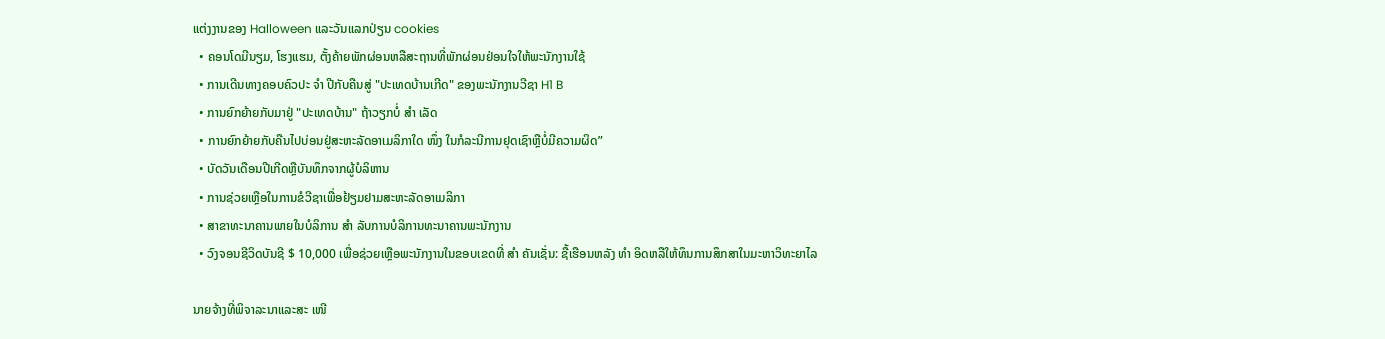ແຕ່ງງານຂອງ Halloween ແລະວັນແລກປ່ຽນ cookies
  • ຄອນໂດມີນຽມ, ໂຮງແຮມ, ຕັ້ງຄ້າຍພັກຜ່ອນຫລືສະຖານທີ່ພັກຜ່ອນຢ່ອນໃຈໃຫ້ພະນັກງານໃຊ້
  • ການເດີນທາງຄອບຄົວປະ ຈຳ ປີກັບຄືນສູ່ "ປະເທດບ້ານເກີດ" ຂອງພະນັກງານວີຊາ H1 B
  • ການຍົກຍ້າຍກັບມາຢູ່ "ປະເທດບ້ານ" ຖ້າວຽກບໍ່ ສຳ ເລັດ
  • ການຍົກຍ້າຍກັບຄືນໄປບ່ອນຢູ່ສະຫະລັດອາເມລິກາໃດ ໜຶ່ງ ໃນກໍລະນີການຢຸດເຊົາຫຼືບໍ່ມີຄວາມຜິດ”
  • ບັດວັນເດືອນປີເກີດຫຼືບັນທຶກຈາກຜູ້ບໍລິຫານ
  • ການຊ່ວຍເຫຼືອໃນການຂໍວີຊາເພື່ອຢ້ຽມຢາມສະຫະລັດອາເມລິກາ
  • ສາຂາທະນາຄານພາຍໃນບໍລິການ ສຳ ລັບການບໍລິການທະນາຄານພະນັກງານ
  • ວົງຈອນຊີວິດບັນຊີ $ 10,000 ເພື່ອຊ່ວຍເຫຼືອພະນັກງານໃນຂອບເຂດທີ່ ສຳ ຄັນເຊັ່ນ: ຊື້ເຮືອນຫລັງ ທຳ ອິດຫລືໃຫ້ທຶນການສຶກສາໃນມະຫາວິທະຍາໄລ

ນາຍຈ້າງທີ່ພິຈາລະນາແລະສະ ເໜີ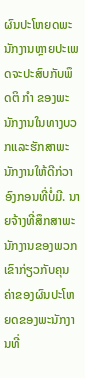ຜົນປະໂຫຍດພະນັກງານຫຼາຍປະເພດຈະປະສົບກັບພຶດຕິ ກຳ ຂອງພະນັກງານໃນທາງບວກແລະຮັກສາພະນັກງານໃຫ້ດີກ່ວາອົງກອນທີ່ບໍ່ມີ. ນາຍຈ້າງທີ່ສຶກສາພະນັກງານຂອງພວກເຂົາກ່ຽວກັບຄຸນຄ່າຂອງຜົນປະໂຫຍດຂອງພະນັກງານທີ່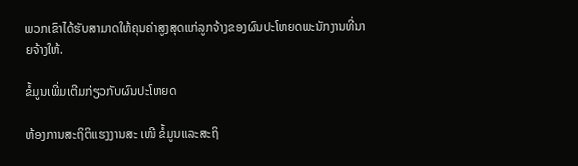ພວກເຂົາໄດ້ຮັບສາມາດໃຫ້ຄຸນຄ່າສູງສຸດແກ່ລູກຈ້າງຂອງຜົນປະໂຫຍດພະນັກງານທີ່ນາຍຈ້າງໃຫ້.

ຂໍ້ມູນເພີ່ມເຕີມກ່ຽວກັບຜົນປະໂຫຍດ

ຫ້ອງການສະຖິຕິແຮງງານສະ ເໜີ ຂໍ້ມູນແລະສະຖິ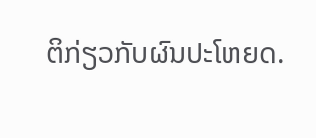ຕິກ່ຽວກັບຜົນປະໂຫຍດ.